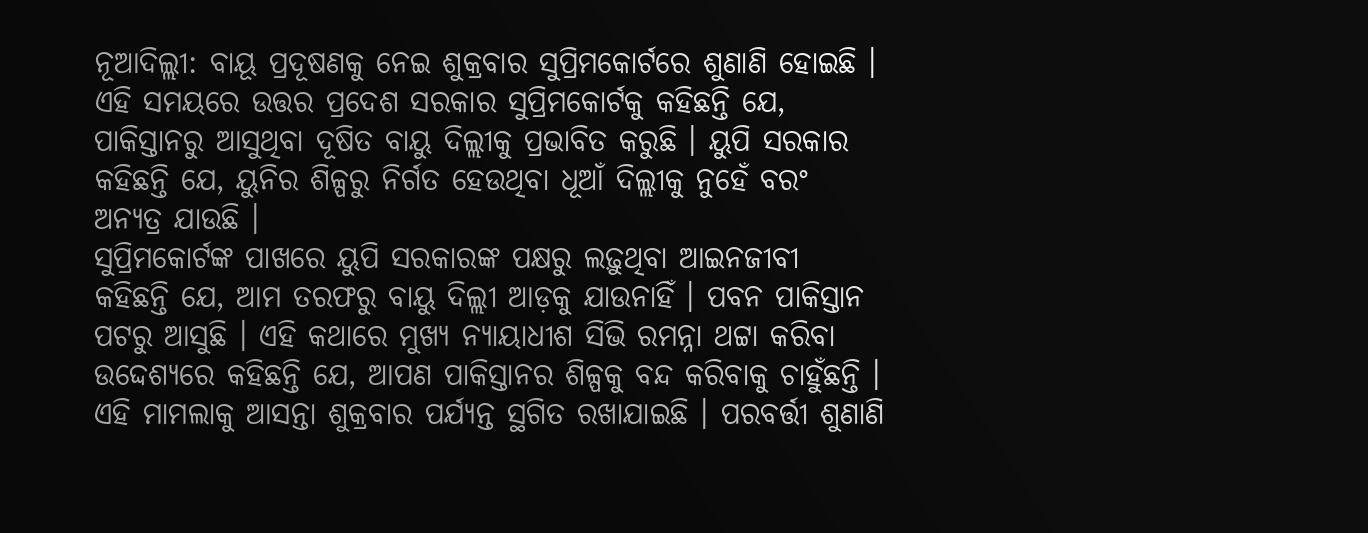ନୂଆଦିଲ୍ଲୀ: ବାୟୂ ପ୍ରଦୂଷଣକୁ ନେଇ ଶୁକ୍ରବାର ସୁପ୍ରିମକୋର୍ଟରେ ଶୁଣାଣି ହୋଇଛି । ଏହି ସମୟରେ ଉତ୍ତର ପ୍ରଦେଶ ସରକାର ସୁପ୍ରିମକୋର୍ଟକୁ କହିଛନ୍ତି ଯେ, ପାକିସ୍ତାନରୁ ଆସୁଥିବା ଦୂଷିତ ବାୟୁ ଦିଲ୍ଲୀକୁ ପ୍ରଭାବିତ କରୁଛି । ୟୁପି ସରକାର କହିଛନ୍ତି ଯେ, ୟୁନିର ଶିଳ୍ପରୁ ନିର୍ଗତ ହେଉଥିବା ଧୂଆଁ ଦିଲ୍ଲୀକୁ ନୁହେଁ ବରଂ ଅନ୍ୟତ୍ର ଯାଉଛି ।
ସୁପ୍ରିମକୋର୍ଟଙ୍କ ପାଖରେ ୟୁପି ସରକାରଙ୍କ ପକ୍ଷରୁ ଲଢ଼ୁଥିବା ଆଇନଜୀବୀ କହିଛନ୍ତି ଯେ, ଆମ ତରଫରୁ ବାୟୁ ଦିଲ୍ଲୀ ଆଡ଼କୁ ଯାଉନାହିଁ । ପବନ ପାକିସ୍ତାନ ପଟରୁ ଆସୁଛି । ଏହି କଥାରେ ମୁଖ୍ୟ ନ୍ୟାୟାଧୀଶ ସିଭି ରମନ୍ନା ଥଟ୍ଟା କରିବା ଉଦ୍ଦେଶ୍ୟରେ କହିଛନ୍ତି ଯେ, ଆପଣ ପାକିସ୍ତାନର ଶିଳ୍ପକୁ ବନ୍ଦ କରିବାକୁ ଚାହୁଁଛନ୍ତି । ଏହି ମାମଲାକୁ ଆସନ୍ତା ଶୁକ୍ରବାର ପର୍ଯ୍ୟନ୍ତ ସ୍ଥଗିତ ରଖାଯାଇଛି । ପରବର୍ତ୍ତୀ ଶୁଣାଣି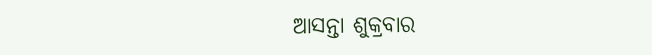ଆସନ୍ତା ଶୁକ୍ରବାର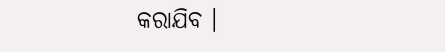କରାଯିବ ।